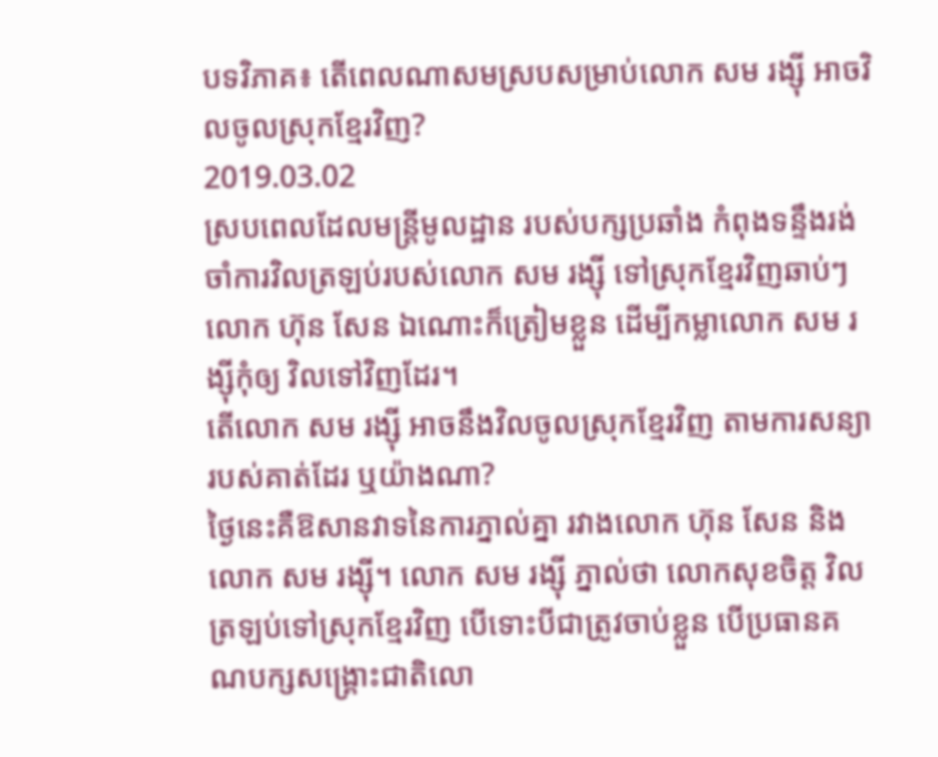បទវិភាគ៖ តើពេលណាសមស្របសម្រាប់លោក សម រង្ស៊ី អាចវិលចូលស្រុកខ្មែរវិញ?
2019.03.02
ស្របពេលដែលមន្ត្រីមូលដ្ឋាន របស់បក្សប្រឆាំង កំពុងទន្ទឹងរង់ចាំការវិលត្រឡប់របស់លោក សម រង្ស៊ី ទៅស្រុកខ្មែរវិញឆាប់ៗ លោក ហ៊ុន សែន ឯណោះក៏ត្រៀមខ្លួន ដើម្បីកម្លាលោក សម រង្ស៊ីកុំឲ្យ វិលទៅវិញដែរ។
តើលោក សម រង្ស៊ី អាចនឹងវិលចូលស្រុកខ្មែរវិញ តាមការសន្យារបស់គាត់ដែរ ឬយ៉ាងណា?
ថ្ងៃនេះគឺឱសានវាទនៃការភ្នាល់គ្នា រវាងលោក ហ៊ុន សែន និងលោក សម រង្ស៊ី។ លោក សម រង្ស៊ី ភ្នាល់ថា លោកសុខចិត្ត វិលត្រឡប់ទៅស្រុកខ្មែរវិញ បើទោះបីជាត្រូវចាប់ខ្លួន បើប្រធានគណបក្សសង្គ្រោះជាតិលោ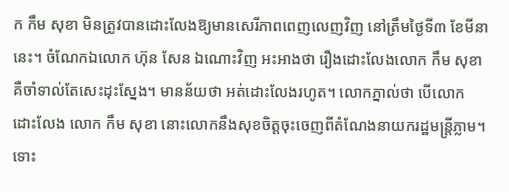ក កឹម សុខា មិនត្រូវបានដោះលែងឱ្យមានសេរីភាពពេញលេញវិញ នៅត្រឹមថ្ងៃទី៣ ខែមីនា នេះ។ ចំណែកឯលោក ហ៊ុន សែន ឯណោះវិញ អះអាងថា រឿងដោះលែងលោក កឹម សុខា គឺចាំទាល់តែសេះដុះស្នែង។ មានន័យថា អត់ដោះលែងរហូត។ លោកភ្នាល់ថា បើលោកដោះលែង លោក កឹម សុខា នោះលោកនឹងសុខចិត្តចុះចេញពីតំណែងនាយករដ្ឋមន្ត្រីភ្លាម។
ទោះ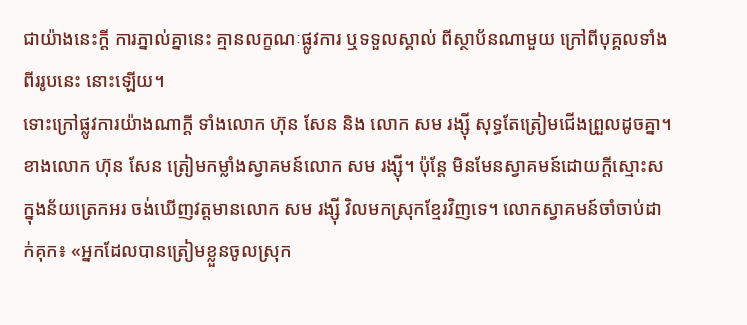ជាយ៉ាងនេះក្តី ការភ្នាល់គ្នានេះ គ្មានលក្ខណៈផ្លូវការ ឬទទួលស្គាល់ ពីស្ថាប័នណាមួយ ក្រៅពីបុគ្គលទាំងពីររូបនេះ នោះឡើយ។
ទោះក្រៅផ្លូវការយ៉ាងណាក្តី ទាំងលោក ហ៊ុន សែន និង លោក សម រង្ស៊ី សុទ្ធតែត្រៀមជើងព្រួលដូចគ្នា។ ខាងលោក ហ៊ុន សែន ត្រៀមកម្លាំងស្វាគមន៍លោក សម រង្ស៊ី។ ប៉ុន្តែ មិនមែនស្វាគមន៍ដោយក្តីស្មោះស ក្នុងន័យត្រេកអរ ចង់ឃើញវត្តមានលោក សម រង្ស៊ី វិលមកស្រុកខ្មែរវិញទេ។ លោកស្វាគមន៍ចាំចាប់ដាក់គុក៖ «អ្នកដែលបានត្រៀមខ្លួនចូលស្រុក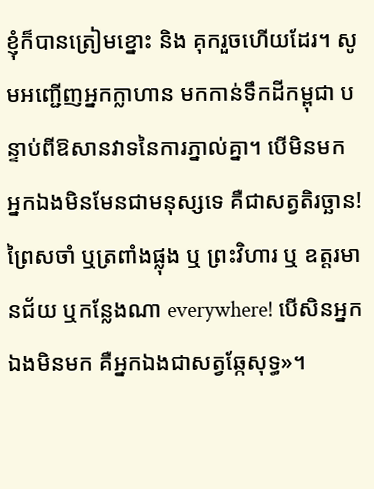ខ្ញុំក៏បានត្រៀមខ្នោះ និង គុករួចហើយដែរ។ សូមអញ្ជើញអ្នកក្លាហាន មកកាន់ទឹកដីកម្ពុជា បន្ទាប់ពីឱសានវាទនៃការភ្នាល់គ្នា។ បើមិនមក អ្នកឯងមិនមែនជាមនុស្សទេ គឺជាសត្វតិរច្ឆាន! ព្រៃសចាំ ឬត្រពាំងផ្លុង ឬ ព្រះវិហារ ឬ ឧត្តរមានជ័យ ឬកន្លែងណា everywhere! បើសិនអ្នកឯងមិនមក គឺអ្នកឯងជាសត្វឆ្កែសុទ្ធ»។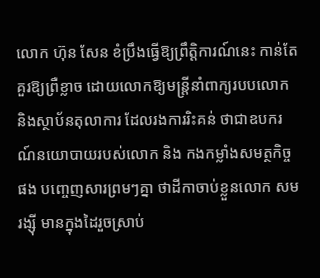លោក ហ៊ុន សែន ខំប្រឹងធ្វើឱ្យព្រឹត្តិការណ៍នេះ កាន់តែគួរឱ្យព្រឺខ្លាច ដោយលោកឱ្យមន្ត្រីនាំពាក្យរបបលោក និងស្ថាប័នតុលាការ ដែលរងការរិះគន់ ថាជាឧបករណ៍នយោបាយរបស់លោក និង កងកម្លាំងសមត្ថកិច្ចផង បញ្ចេញសារព្រមៗគ្នា ថាដីកាចាប់ខ្លួនលោក សម រង្ស៊ី មានក្នុងដៃរួចស្រាប់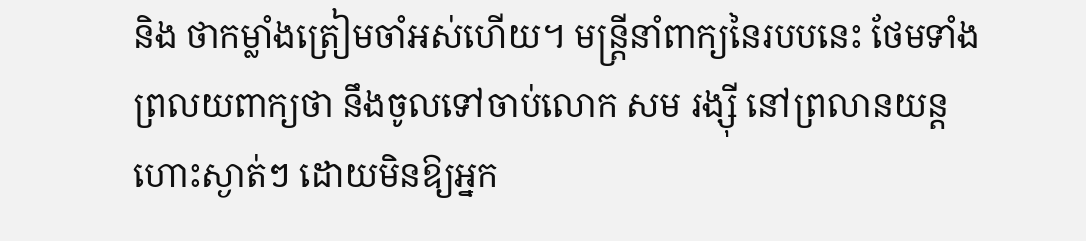និង ថាកម្លាំងត្រៀមចាំអស់ហើយ។ មន្ត្រីនាំពាក្យនៃរបបនេះ ថែមទាំងព្រលយពាក្យថា នឹងចូលទៅចាប់លោក សម រង្ស៊ី នៅព្រលានយន្តហោះស្ងាត់ៗ ដោយមិនឱ្យអ្នក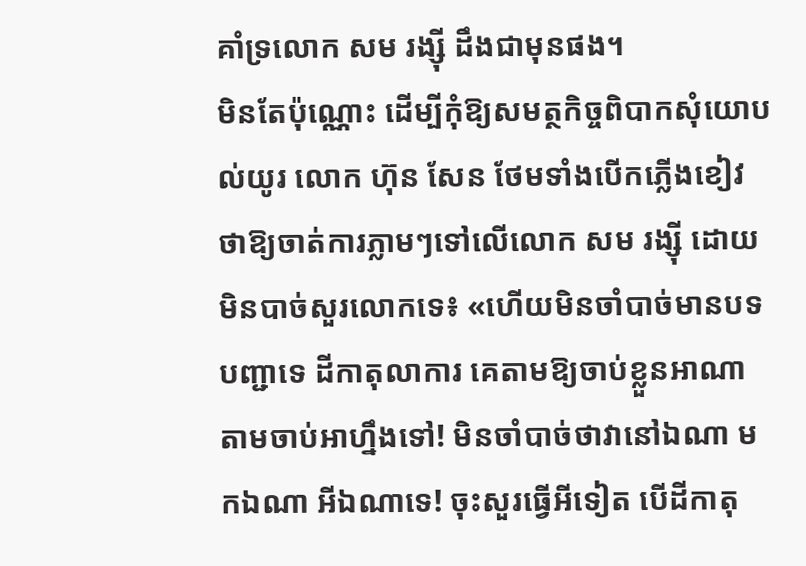គាំទ្រលោក សម រង្ស៊ី ដឹងជាមុនផង។
មិនតែប៉ុណ្ណោះ ដើម្បីកុំឱ្យសមត្ថកិច្ចពិបាកសុំយោបល់យូរ លោក ហ៊ុន សែន ថែមទាំងបើកភ្លើងខៀវ ថាឱ្យចាត់ការភ្លាមៗទៅលើលោក សម រង្ស៊ី ដោយមិនបាច់សួរលោកទេ៖ «ហើយមិនចាំបាច់មានបទបញ្ជាទេ ដីកាតុលាការ គេតាមឱ្យចាប់ខ្លួនអាណា តាមចាប់អាហ្នឹងទៅ! មិនចាំបាច់ថាវានៅឯណា មកឯណា អីឯណាទេ! ចុះសួរធ្វើអីទៀត បើដីកាតុ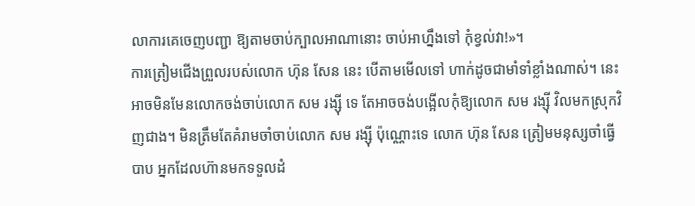លាការគេចេញបញ្ជា ឱ្យតាមចាប់ក្បាលអាណានោះ ចាប់អាហ្នឹងទៅ កុំខ្វល់វា!»។
ការត្រៀមជើងព្រួលរបស់លោក ហ៊ុន សែន នេះ បើតាមមើលទៅ ហាក់ដូចជាមាំទាំខ្លាំងណាស់។ នេះអាចមិនមែនលោកចង់ចាប់លោក សម រង្ស៊ី ទេ តែអាចចង់បង្អើលកុំឱ្យលោក សម រង្ស៊ី វិលមកស្រុកវិញជាង។ មិនត្រឹមតែគំរាមចាំចាប់លោក សម រង្ស៊ី ប៉ុណ្ណោះទេ លោក ហ៊ុន សែន ត្រៀមមនុស្សចាំធ្វើបាប អ្នកដែលហ៊ានមកទទួលដំ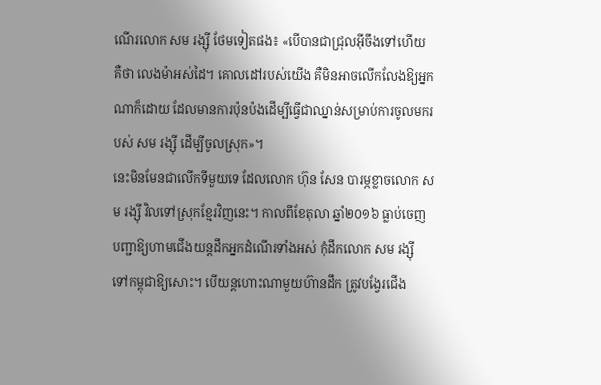ណើរលោក សម រង្ស៊ី ថែមទៀតផង៖ «បើបានជាជ្រុលអ៊ីចឹងទៅហើយ គឺថា លេងម៉ាអស់ដៃ។ គោលដៅរបស់យើង គឺមិនអាចលើកលែងឱ្យអ្នកណាក៏ដោយ ដែលមានការប៉ុនប៉ងដើម្បីធ្វើជាឈ្នាន់សម្រាប់ការចូលមករបស់ សម រង្ស៊ី ដើម្បីចូលស្រុក»។
នេះមិនមែនជាលើកទីមួយទេ ដែលលោក ហ៊ុន សែន បារម្ភខ្លាចលោក សម រង្ស៊ី វិលទៅស្រុកខ្មែរវិញនេះ។ កាលពីខែតុលា ឆ្នាំ២០១៦ ធ្លាប់ចេញបញ្ជាឱ្យហាមជើងយន្តដឹកអ្នកដំណើរទាំងអស់ កុំដឹកលោក សម រង្ស៊ី ទៅកម្ពុជាឱ្យសោះ។ បើយន្តហោះណាមួយហ៊ានដឹក ត្រូវបង្វែរជើង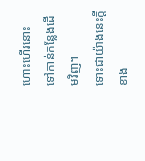ហោះហើរនោះ ទៅកាន់កន្លែងដើមវិញ។
ទោះជាយ៉ាងនេះក្តី ខាង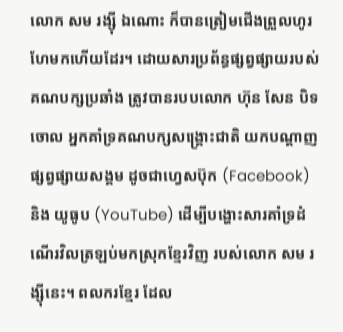លោក សម រង្ស៊ី ឯណោះ ក៏បានត្រៀមជើងព្រួលហូរហែមកហើយដែរ។ ដោយសារប្រព័ន្ធផ្សព្វផ្សាយរបស់គណបក្សប្រឆាំង ត្រូវបានរបបលោក ហ៊ុន សែន បិទចោល អ្នកគាំទ្រគណបក្សសង្គ្រោះជាតិ យកបណ្ដាញផ្សព្វផ្សាយសង្គម ដូចជាហ្វេសប៊ុក (Facebook) និង យូធូប (YouTube) ដើម្បីបង្ហោះសារគាំទ្រដំណើរវិលត្រឡប់មកស្រុកខ្មែរវិញ របស់លោក សម រង្ស៊ីនេះ។ ពលករខ្មែរ ដែល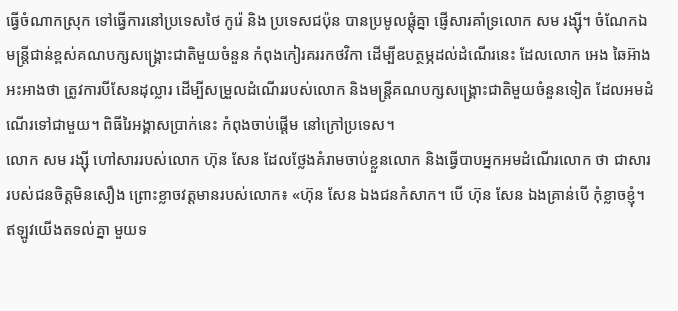ធ្វើចំណាកស្រុក ទៅធ្វើការនៅប្រទេសថៃ កូរ៉េ និង ប្រទេសជប៉ុន បានប្រមូលផ្ដុំគ្នា ផ្ញើសារគាំទ្រលោក សម រង្ស៊ី។ ចំណែកឯ មន្ត្រីជាន់ខ្ពស់គណបក្សសង្គ្រោះជាតិមួយចំនួន កំពុងកៀរគររកថវិកា ដើម្បីឧបត្ថម្ភដល់ដំណើរនេះ ដែលលោក អេង ឆៃអ៊ាង អះអាងថា ត្រូវការបីសែនដុល្លារ ដើម្បីសម្រួលដំណើររបស់លោក និងមន្ត្រីគណបក្សសង្គ្រោះជាតិមួយចំនួនទៀត ដែលអមដំណើរទៅជាមួយ។ ពិធីរៃអង្គាសប្រាក់នេះ កំពុងចាប់ផ្ដើម នៅក្រៅប្រទេស។
លោក សម រង្ស៊ី ហៅសាររបស់លោក ហ៊ុន សែន ដែលថ្លែងគំរាមចាប់ខ្លួនលោក និងធ្វើបាបអ្នកអមដំណើរលោក ថា ជាសាររបស់ជនចិត្តមិនសឿង ព្រោះខ្លាចវត្តមានរបស់លោក៖ «ហ៊ុន សែន ឯងជនកំសាក។ បើ ហ៊ុន សែន ឯងគ្រាន់បើ កុំខ្លាចខ្ញុំ។ ឥឡូវយើងតទល់គ្នា មួយទ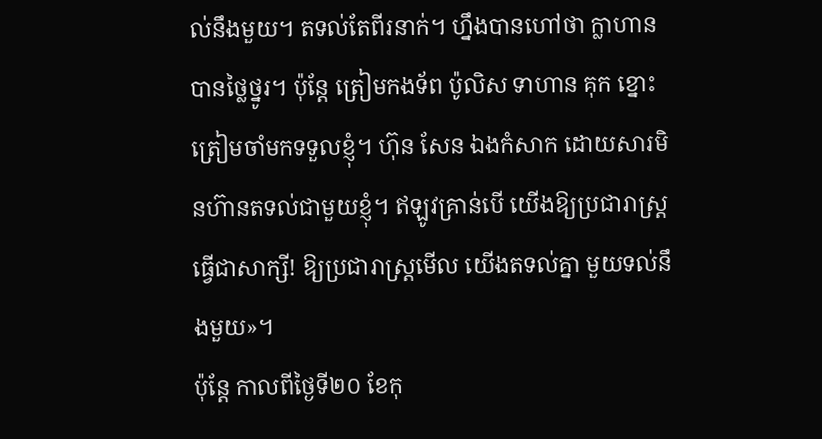ល់នឹងមួយ។ តទល់តែពីរនាក់។ ហ្នឹងបានហៅថា ក្លាហាន បានថ្លៃថ្នូរ។ ប៉ុន្តែ ត្រៀមកងទ័ព ប៉ូលិស ទាហាន គុក ខ្នោះ ត្រៀមចាំមកទទួលខ្ញុំ។ ហ៊ុន សែន ឯងកំសាក ដោយសារមិនហ៊ានតទល់ជាមួយខ្ញុំ។ ឥឡូវគ្រាន់បើ យើងឱ្យប្រជារាស្ត្រធ្វើជាសាក្សី! ឱ្យប្រជារាស្ត្រមើល យើងតទល់គ្នា មួយទល់នឹងមួយ»។
ប៉ុន្តែ កាលពីថ្ងៃទី២០ ខែកុ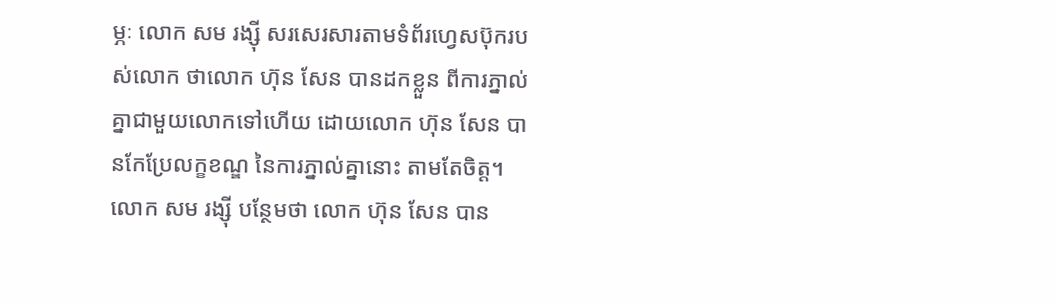ម្ភៈ លោក សម រង្ស៊ី សរសេរសារតាមទំព័រហ្វេសប៊ុករបស់លោក ថាលោក ហ៊ុន សែន បានដកខ្លួន ពីការភ្នាល់គ្នាជាមួយលោកទៅហើយ ដោយលោក ហ៊ុន សែន បានកែប្រែលក្ខខណ្ឌ នៃការភ្នាល់គ្នានោះ តាមតែចិត្ត។ លោក សម រង្ស៊ី បន្ថែមថា លោក ហ៊ុន សែន បាន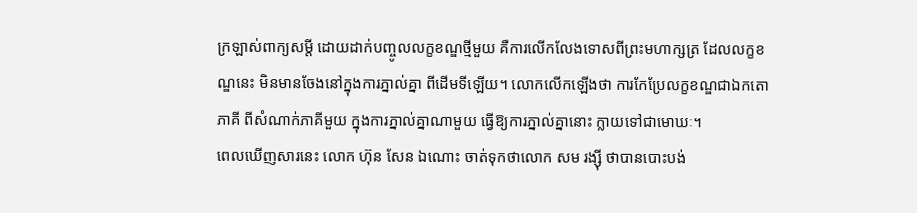ក្រឡាស់ពាក្យសម្តី ដោយដាក់បញ្ចូលលក្ខខណ្ឌថ្មីមួយ គឺការលើកលែងទោសពីព្រះមហាក្សត្រ ដែលលក្ខខណ្ឌនេះ មិនមានចែងនៅក្នុងការភ្នាល់គ្នា ពីដើមទីឡើយ។ លោកលើកឡើងថា ការកែប្រែលក្ខខណ្ឌជាឯកតោភាគី ពីសំណាក់ភាគីមួយ ក្នុងការភ្នាល់គ្នាណាមួយ ធ្វើឱ្យការភ្នាល់គ្នានោះ ក្លាយទៅជាមោឃៈ។
ពេលឃើញសារនេះ លោក ហ៊ុន សែន ឯណោះ ចាត់ទុកថាលោក សម រង្ស៊ី ថាបានបោះបង់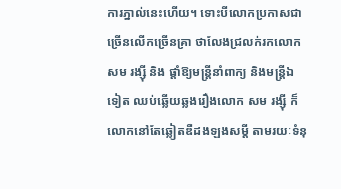ការភ្នាល់នេះហើយ។ ទោះបីលោកប្រកាសជាច្រើនលើកច្រើនគ្រា ថាលែងជ្រលក់រកលោក សម រង្ស៊ី និង ផ្តាំឱ្យមន្ត្រីនាំពាក្យ និងមន្ត្រីឯទៀត ឈប់ឆ្លើយឆ្លងរឿងលោក សម រង្ស៊ី ក៏លោកនៅតែឆ្លៀតឌឺដងឡងសម្ដី តាមរយៈទំនុ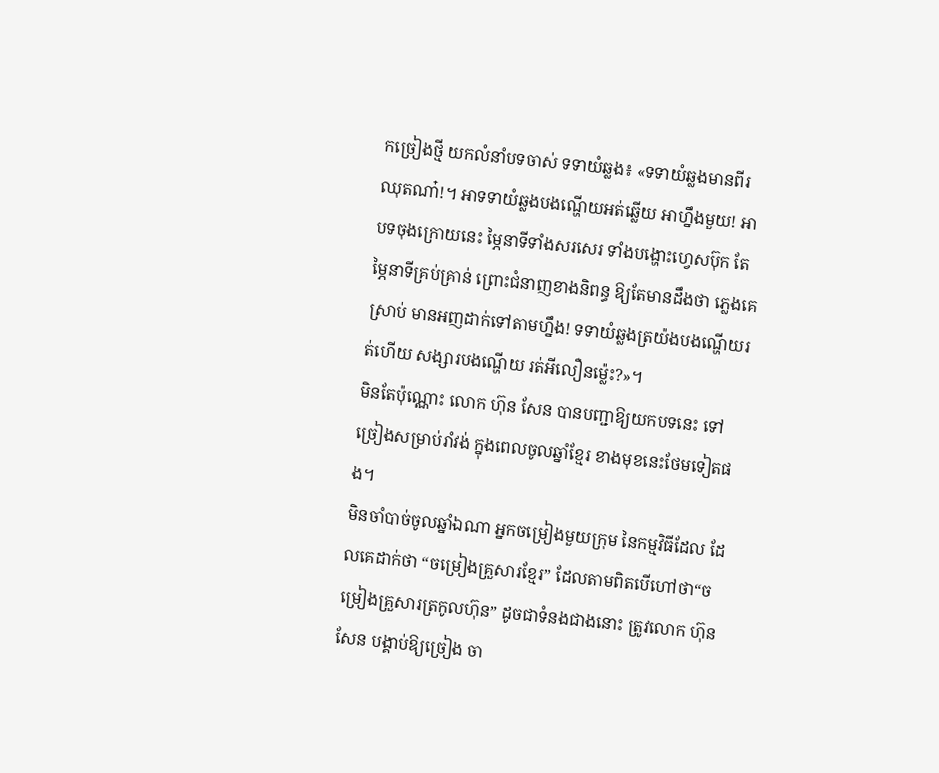កច្រៀងថ្មី យកលំនាំបទចាស់ ទទាយំឆ្លង៖ «ទទាយំឆ្លងមានពីរឈុតណា៎!។ អាទទាយំឆ្លងបងណ្ហើយអត់ឆ្លើយ អាហ្នឹងមួយ! អាបទចុងក្រោយនេះ ម្ភៃនាទីទាំងសរសេរ ទាំងបង្ហោះហ្វេសប៊ុក តែម្ភៃនាទីគ្រប់គ្រាន់ ព្រោះជំនាញខាងនិពន្ធ ឱ្យតែមានដឹងថា ភ្លេងគេស្រាប់ មានអញដាក់ទៅតាមហ្នឹង! ទទាយំឆ្លងត្រយ៉ងបងណ្ហើយរត់ហើយ សង្សារបងណ្ហើយ រត់អីលឿនម្ល៉េះ?»។
មិនតែប៉ុណ្ណោះ លោក ហ៊ុន សែន បានបញ្ជាឱ្យយកបទនេះ ទៅច្រៀងសម្រាប់រាំវង់ ក្នុងពេលចូលឆ្នាំខ្មែរ ខាងមុខនេះថែមទៀតផង។
មិនចាំបាច់ចូលឆ្នាំឯណា អ្នកចម្រៀងមួយក្រុម នៃកម្មវិធីដែល ដែលគេដាក់ថា “ចម្រៀងគ្រួសារខ្មែរ” ដែលតាមពិតបើហៅថា“ចម្រៀងគ្រួសារត្រកូលហ៊ុន” ដូចជាទំនងជាងនោះ ត្រូវលោក ហ៊ុន សែន បង្គាប់ឱ្យច្រៀង ចា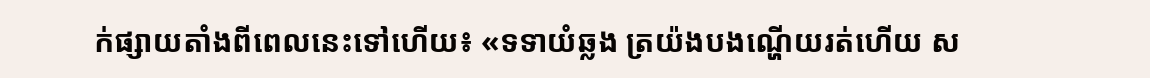ក់ផ្សាយតាំងពីពេលនេះទៅហើយ៖ «ទទាយំឆ្លង ត្រយ៉ងបងណ្ហើយរត់ហើយ ស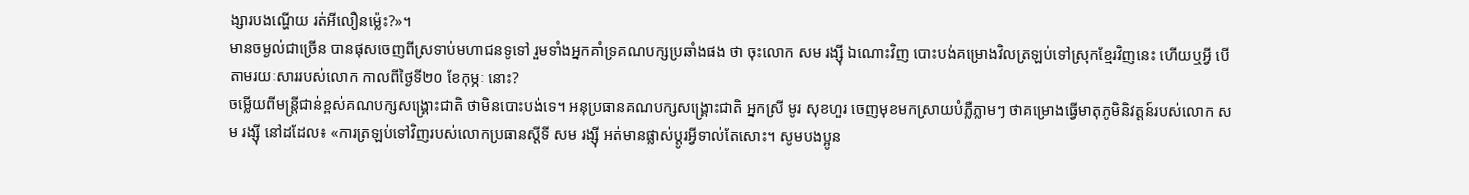ង្សារបងណ្ហើយ រត់អីលឿនម្ល៉េះ?»។
មានចម្ងល់ជាច្រើន បានផុសចេញពីស្រទាប់មហាជនទូទៅ រួមទាំងអ្នកគាំទ្រគណបក្សប្រឆាំងផង ថា ចុះលោក សម រង្ស៊ី ឯណោះវិញ បោះបង់គម្រោងវិលត្រឡប់ទៅស្រុកខ្មែរវិញនេះ ហើយឬអ្វី បើតាមរយៈសាររបស់លោក កាលពីថ្ងៃទី២០ ខែកុម្ភៈ នោះ?
ចម្លើយពីមន្ត្រីជាន់ខ្ពស់គណបក្សសង្គ្រោះជាតិ ថាមិនបោះបង់ទេ។ អនុប្រធានគណបក្សសង្គ្រោះជាតិ អ្នកស្រី មូរ សុខហួរ ចេញមុខមកស្រាយបំភ្លឺភ្លាមៗ ថាគម្រោងធ្វើមាតុភូមិនិវត្តន៍របស់លោក សម រង្ស៊ី នៅដដែល៖ «ការត្រឡប់ទៅវិញរបស់លោកប្រធានស្ដីទី សម រង្ស៊ី អត់មានផ្លាស់ប្ដូរអ្វីទាល់តែសោះ។ សូមបងប្អូន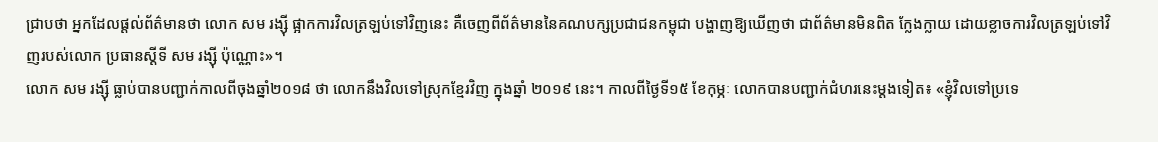ជ្រាបថា អ្នកដែលផ្ដល់ព័ត៌មានថា លោក សម រង្ស៊ី ផ្អាកការវិលត្រឡប់ទៅវិញនេះ គឺចេញពីព័ត៌មាននៃគណបក្សប្រជាជនកម្ពុជា បង្ហាញឱ្យឃើញថា ជាព័ត៌មានមិនពិត ក្លែងក្លាយ ដោយខ្លាចការវិលត្រឡប់ទៅវិញរបស់លោក ប្រធានស្ដីទី សម រង្ស៊ី ប៉ុណ្ណោះ»។
លោក សម រង្ស៊ី ធ្លាប់បានបញ្ជាក់កាលពីចុងឆ្នាំ២០១៨ ថា លោកនឹងវិលទៅស្រុកខ្មែរវិញ ក្នុងឆ្នាំ ២០១៩ នេះ។ កាលពីថ្ងៃទី១៥ ខែកុម្ភៈ លោកបានបញ្ជាក់ជំហរនេះម្តងទៀត៖ «ខ្ញុំវិលទៅប្រទេ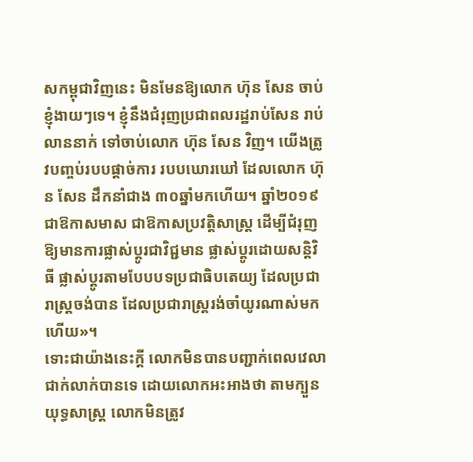សកម្ពុជាវិញនេះ មិនមែនឱ្យលោក ហ៊ុន សែន ចាប់ខ្ញុំងាយៗទេ។ ខ្ញុំនឹងជំរុញប្រជាពលរដ្ឋរាប់សែន រាប់លាននាក់ ទៅចាប់លោក ហ៊ុន សែន វិញ។ យើងត្រូវបញ្ចប់របបផ្ដាច់ការ របបឃោរឃៅ ដែលលោក ហ៊ុន សែន ដឹកនាំជាង ៣០ឆ្នាំមកហើយ។ ឆ្នាំ២០១៩ ជាឱកាសមាស ជាឱកាសប្រវត្តិសាស្ត្រ ដើម្បីជំរុញឱ្យមានការផ្លាស់ប្ដូរជាវិជ្ជមាន ផ្លាស់ប្ដូរដោយសន្តិវិធី ផ្លាស់ប្ដូរតាមបែបបទប្រជាធិបតេយ្យ ដែលប្រជារាស្ត្រចង់បាន ដែលប្រជារាស្ត្ររង់ចាំយូរណាស់មកហើយ»។
ទោះជាយ៉ាងនេះក្តី លោកមិនបានបញ្ជាក់ពេលវេលាជាក់លាក់បានទេ ដោយលោកអះអាងថា តាមក្បួនយុទ្ធសាស្ត្រ លោកមិនត្រូវ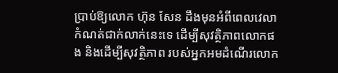ប្រាប់ឱ្យលោក ហ៊ុន សែន ដឹងមុនអំពីពេលវេលាកំណត់ជាក់លាក់នេះទេ ដើម្បីសុវត្ថិភាពលោកផង និងដើម្បីសុវត្ថិភាព របស់អ្នកអមដំណើរលោក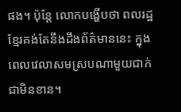ផង។ ប៉ុន្តែ លោកបង្ហើបថា ពលរដ្ឋខ្មែរគង់តែនឹងដឹងព័ត៌មាននេះ ក្នុងពេលវេលាសមស្របណាមួយជាក់ជាមិនខាន។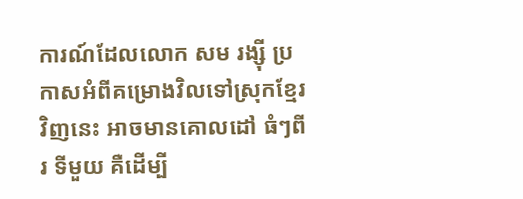ការណ៍ដែលលោក សម រង្ស៊ី ប្រកាសអំពីគម្រោងវិលទៅស្រុកខ្មែរវិញនេះ អាចមានគោលដៅ ធំៗពីរ ទីមួយ គឺដើម្បី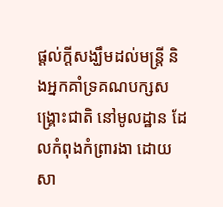ផ្ដល់ក្តីសង្ឃឹមដល់មន្ត្រី និងអ្នកគាំទ្រគណបក្សសង្គ្រោះជាតិ នៅមូលដ្ឋាន ដែលកំពុងកំព្រារងា ដោយសា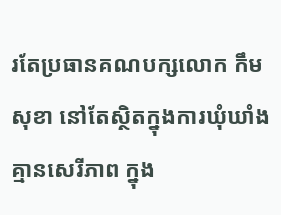រតែប្រធានគណបក្សលោក កឹម សុខា នៅតែស្ថិតក្នុងការឃុំឃាំង គ្មានសេរីភាព ក្នុង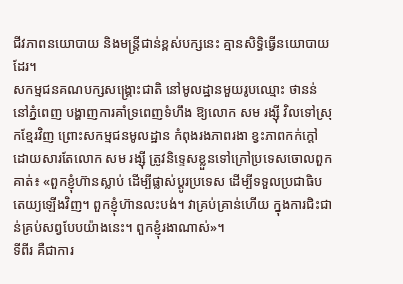ជីវភាពនយោបាយ និងមន្ត្រីជាន់ខ្ពស់បក្សនេះ គ្មានសិទ្ធិធ្វើនយោបាយដែរ។
សកម្មជនគណបក្សសង្គ្រោះជាតិ នៅមូលដ្ឋានមួយរូបឈ្មោះ ថានន់ នៅភ្នំពេញ បង្ហាញការគាំទ្រពេញទំហឹង ឱ្យលោក សម រង្ស៊ី វិលទៅស្រុកខ្មែរវិញ ព្រោះសកម្មជនមូលដ្ឋាន កំពុងរងភាពរងា ខ្វះភាពកក់ក្ដៅ ដោយសារតែលោក សម រង្ស៊ី ត្រូវនិទ្ទេសខ្លួនទៅក្រៅប្រទេសចោលពួកគាត់៖ «ពួកខ្ញុំហ៊ានស្លាប់ ដើម្បីផ្លាស់ប្ដូរប្រទេស ដើម្បីទទួលប្រជាធិបតេយ្យឡើងវិញ។ ពួកខ្ញុំហ៊ានលះបង់។ វាគ្រប់គ្រាន់ហើយ ក្នុងការជិះជាន់គ្រប់សព្វបែបយ៉ាងនេះ។ ពួកខ្ញុំរងាណាស់»។
ទីពីរ គឺជាការ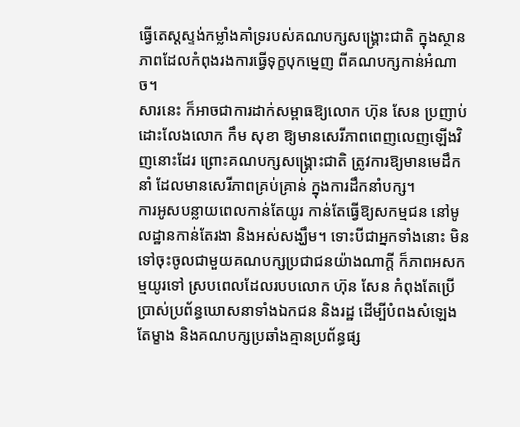ធ្វើតេស្តស្ទង់កម្លាំងគាំទ្ររបស់គណបក្សសង្គ្រោះជាតិ ក្នុងស្ថានភាពដែលកំពុងរងការធ្វើទុក្ខបុកម្នេញ ពីគណបក្សកាន់អំណាច។
សារនេះ ក៏អាចជាការដាក់សម្ពាធឱ្យលោក ហ៊ុន សែន ប្រញាប់ដោះលែងលោក កឹម សុខា ឱ្យមានសេរីភាពពេញលេញឡើងវិញនោះដែរ ព្រោះគណបក្សសង្គ្រោះជាតិ ត្រូវការឱ្យមានមេដឹកនាំ ដែលមានសេរីភាពគ្រប់គ្រាន់ ក្នុងការដឹកនាំបក្ស។
ការអូសបន្លាយពេលកាន់តែយូរ កាន់តែធ្វើឱ្យសកម្មជន នៅមូលដ្ឋានកាន់តែរងា និងអស់សង្ឃឹម។ ទោះបីជាអ្នកទាំងនោះ មិនទៅចុះចូលជាមួយគណបក្សប្រជាជនយ៉ាងណាក្តី ក៏ភាពអសកម្មយូរទៅ ស្របពេលដែលរបបលោក ហ៊ុន សែន កំពុងតែប្រើប្រាស់ប្រព័ន្ធឃោសនាទាំងឯកជន និងរដ្ឋ ដើម្បីបំពងសំឡេងតែម្ខាង និងគណបក្សប្រឆាំងគ្មានប្រព័ន្ធផ្ស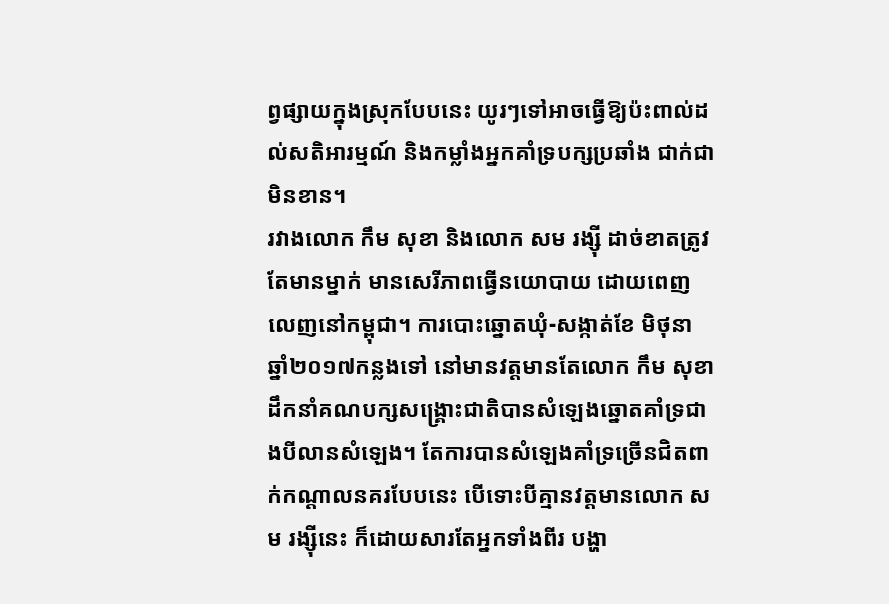ព្វផ្សាយក្នុងស្រុកបែបនេះ យូរៗទៅអាចធ្វើឱ្យប៉ះពាល់ដល់សតិអារម្មណ៍ និងកម្លាំងអ្នកគាំទ្របក្សប្រឆាំង ជាក់ជាមិនខាន។
រវាងលោក កឹម សុខា និងលោក សម រង្ស៊ី ដាច់ខាតត្រូវតែមានម្នាក់ មានសេរីភាពធ្វើនយោបាយ ដោយពេញលេញនៅកម្ពុជា។ ការបោះឆ្នោតឃុំ-សង្កាត់ខែ មិថុនា ឆ្នាំ២០១៧កន្លងទៅ នៅមានវត្តមានតែលោក កឹម សុខា ដឹកនាំគណបក្សសង្គ្រោះជាតិបានសំឡេងឆ្នោតគាំទ្រជាងបីលានសំឡេង។ តែការបានសំឡេងគាំទ្រច្រើនជិតពាក់កណ្តាលនគរបែបនេះ បើទោះបីគ្មានវត្តមានលោក សម រង្ស៊ីនេះ ក៏ដោយសារតែអ្នកទាំងពីរ បង្ហា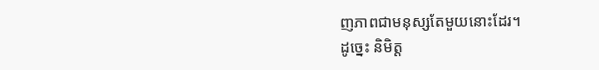ញភាពជាមនុស្សតែមួយនោះដែរ។
ដូច្នេះ និមិត្ត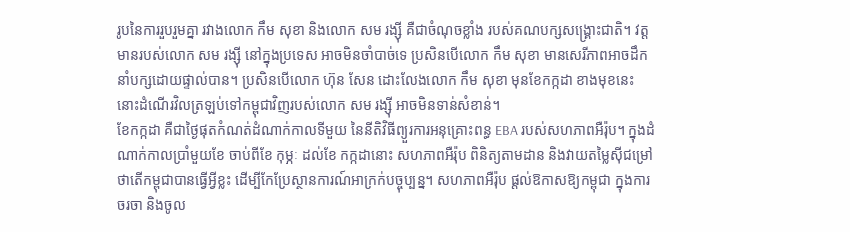រូបនៃការរួបរួមគ្នា រវាងលោក កឹម សុខា និងលោក សម រង្ស៊ី គឺជាចំណុចខ្លាំង របស់គណបក្សសង្គ្រោះជាតិ។ វត្តមានរបស់លោក សម រង្ស៊ី នៅក្នុងប្រទេស អាចមិនចាំបាច់ទេ ប្រសិនបើលោក កឹម សុខា មានសេរីភាពអាចដឹកនាំបក្សដោយផ្ទាល់បាន។ ប្រសិនបើលោក ហ៊ុន សែន ដោះលែងលោក កឹម សុខា មុនខែកក្កដា ខាងមុខនេះ នោះដំណើរវិលត្រឡប់ទៅកម្ពុជាវិញរបស់លោក សម រង្ស៊ី អាចមិនទាន់សំខាន់។
ខែកក្កដា គឺជាថ្ងៃផុតកំណត់ដំណាក់កាលទីមួយ នៃនីតិវិធីព្យួរការអនុគ្រោះពន្ធ EBA របស់សហភាពអឺរ៉ុប។ ក្នុងដំណាក់កាលប្រាំមួយខែ ចាប់ពីខែ កុម្ភៈ ដល់ខែ កក្កដានោះ សហភាពអឺរ៉ុប ពិនិត្យតាមដាន និងវាយតម្លៃស៊ីជម្រៅ ថាតើកម្ពុជាបានធ្វើអ្វីខ្លះ ដើម្បីកែប្រែស្ថានការណ៍អាក្រក់បច្ចុប្បន្ន។ សហភាពអឺរ៉ុប ផ្តល់ឱកាសឱ្យកម្ពុជា ក្នុងការចរចា និងចូល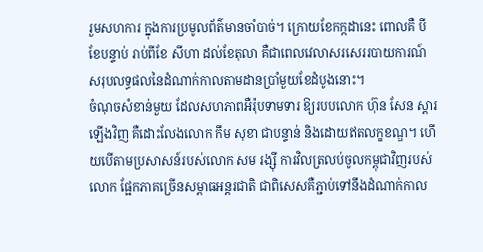រួមសហការ ក្នុងការប្រមូលព័ត៌មានចាំបាច់។ ក្រោយខែកក្កដានេះ ពោលគឺ បីខែបន្ទាប់ រាប់ពីខែ សីហា ដល់ខែតុលា គឺជាពេលវេលាសរសេររបាយការណ៍ សរុបលទ្ធផលនៃដំណាក់កាលតាមដានប្រាំមួយខែដំបូងនោះ។
ចំណុចសំខាន់មួយ ដែលសហភាពអឺរ៉ុបទាមទារ ឱ្យរបបលោក ហ៊ុន សែន ស្តារឡើងវិញ គឺដោះលែងលោក កឹម សុខា ជាបន្ទាន់ និងដោយឥតលក្ខខណ្ឌ។ ហើយបើតាមប្រសាសន៍របស់លោក សម រង្ស៊ី ការវិលត្រលប់ចូលកម្ពុជាវិញរបស់លោក ផ្អែកភាគច្រើនសម្ពាធអន្តរជាតិ ជាពិសេសគឺភ្ជាប់ទៅនឹងដំណាក់កាល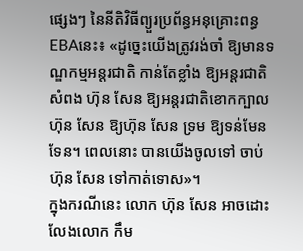ផ្សេងៗ នៃនីតិវិធីព្យួរប្រព័ន្ធអនុគ្រោះពន្ធ EBAនេះ៖ «ដូច្នេះយើងត្រូវរង់ចាំ ឱ្យមានទណ្ឌកម្មអន្តរជាតិ កាន់តែខ្លាំង ឱ្យអន្តរជាតិសំពង ហ៊ុន សែន ឱ្យអន្តរជាតិខោកក្បាល ហ៊ុន សែន ឱ្យហ៊ុន សែន ទ្រម ឱ្យទន់មែនទែន។ ពេលនោះ បានយើងចូលទៅ ចាប់ ហ៊ុន សែន ទៅកាត់ទោស»។
ក្នុងករណីនេះ លោក ហ៊ុន សែន អាចដោះលែងលោក កឹម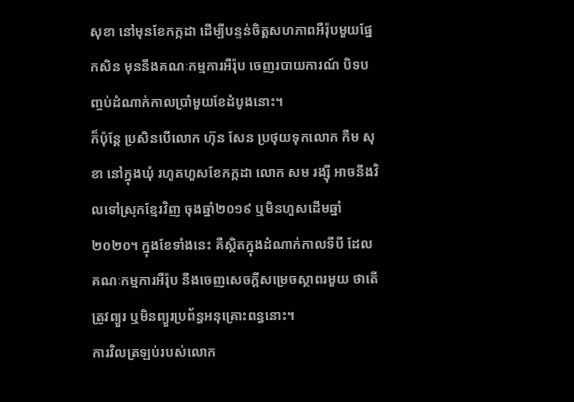សុខា នៅមុនខែកក្កដា ដើម្បីបន្ទន់ចិត្តសហភាពអឺរ៉ុបមួយផ្នែកសិន មុននឹងគណៈកម្មការអឺរ៉ុប ចេញរបាយការណ៍ បិទបញ្ចប់ដំណាក់កាលប្រាំមួយខែដំបូងនោះ។
ក៏ប៉ុន្តែ ប្រសិនបើលោក ហ៊ុន សែន ប្រថុយទុកលោក កឹម សុខា នៅក្នុងឃុំ រហូតហួសខែកក្កដា លោក សម រង្ស៊ី អាចនឹងវិលទៅស្រុកខ្មែរវិញ ចុងឆ្នាំ២០១៩ ឬមិនហួសដើមឆ្នាំ២០២០។ ក្នុងខែទាំងនេះ គឺស្ថិតក្នុងដំណាក់កាលទីបី ដែលគណៈកម្មការអឺរ៉ុប នឹងចេញសេចក្តីសម្រេចស្ថាពរមួយ ថាតើត្រូវព្យួរ ឬមិនព្យួរប្រព័ន្ធអនុគ្រោះពន្ធនោះ។
ការវិលត្រឡប់របស់លោក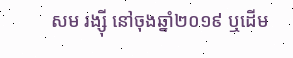សម រង្ស៊ី នៅចុងឆ្នាំ២០១៩ ឬដើម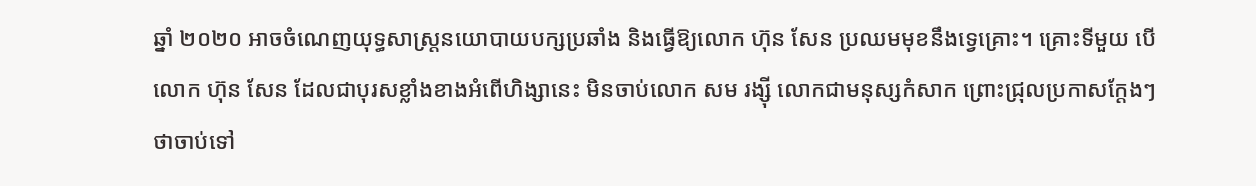ឆ្នាំ ២០២០ អាចចំណេញយុទ្ធសាស្ត្រនយោបាយបក្សប្រឆាំង និងធ្វើឱ្យលោក ហ៊ុន សែន ប្រឈមមុខនឹងទ្វេគ្រោះ។ គ្រោះទីមួយ បើលោក ហ៊ុន សែន ដែលជាបុរសខ្លាំងខាងអំពើហិង្សានេះ មិនចាប់លោក សម រង្ស៊ី លោកជាមនុស្សកំសាក ព្រោះជ្រុលប្រកាសក្តែងៗ ថាចាប់ទៅ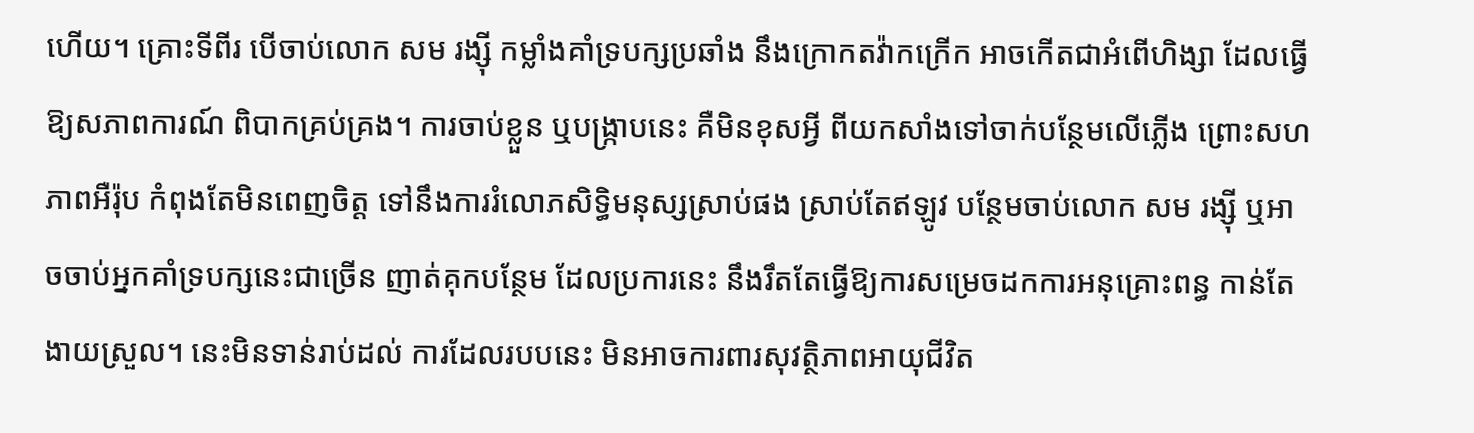ហើយ។ គ្រោះទីពីរ បើចាប់លោក សម រង្ស៊ី កម្លាំងគាំទ្របក្សប្រឆាំង នឹងក្រោកតវ៉ាកក្រើក អាចកើតជាអំពើហិង្សា ដែលធ្វើឱ្យសភាពការណ៍ ពិបាកគ្រប់គ្រង។ ការចាប់ខ្លួន ឬបង្ក្រាបនេះ គឺមិនខុសអ្វី ពីយកសាំងទៅចាក់បន្ថែមលើភ្លើង ព្រោះសហភាពអឺរ៉ុប កំពុងតែមិនពេញចិត្ត ទៅនឹងការរំលោភសិទ្ធិមនុស្សស្រាប់ផង ស្រាប់តែឥឡូវ បន្ថែមចាប់លោក សម រង្ស៊ី ឬអាចចាប់អ្នកគាំទ្របក្សនេះជាច្រើន ញាត់គុកបន្ថែម ដែលប្រការនេះ នឹងរឹតតែធ្វើឱ្យការសម្រេចដកការអនុគ្រោះពន្ធ កាន់តែងាយស្រួល។ នេះមិនទាន់រាប់ដល់ ការដែលរបបនេះ មិនអាចការពារសុវត្ថិភាពអាយុជីវិត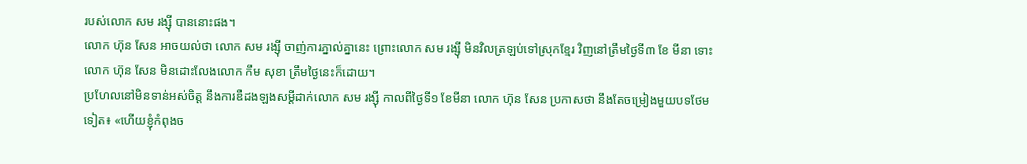របស់លោក សម រង្ស៊ី បាននោះផង។
លោក ហ៊ុន សែន អាចយល់ថា លោក សម រង្ស៊ី ចាញ់ការភ្នាល់គ្នានេះ ព្រោះលោក សម រង្ស៊ី មិនវិលត្រឡប់ទៅស្រុកខ្មែរ វិញនៅត្រឹមថ្ងៃទី៣ ខែ មីនា ទោះលោក ហ៊ុន សែន មិនដោះលែងលោក កឹម សុខា ត្រឹមថ្ងៃនេះក៏ដោយ។
ប្រហែលនៅមិនទាន់អស់ចិត្ត នឹងការឌឺដងឡងសម្ដីដាក់លោក សម រង្ស៊ី កាលពីថ្ងៃទី១ ខែមីនា លោក ហ៊ុន សែន ប្រកាសថា នឹងតែចម្រៀងមួយបទថែមទៀត៖ «ហើយខ្ញុំកំពុងច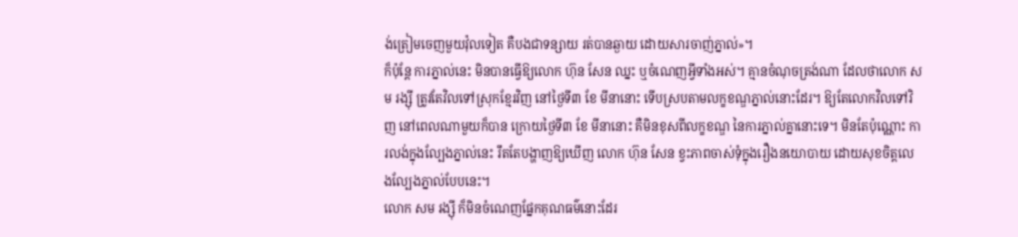ង់ត្រៀមចេញមួយវ៉ុលទៀត គឺបងជាទន្សាយ រត់បានឆ្ងាយ ដោយសារចាញ់ភ្នាល់»។
ក៏ប៉ុន្តែ ការភ្នាល់នេះ មិនបានធ្វើឱ្យលោក ហ៊ុន សែន ឈ្នះ ឬចំណេញអ្វីទាំងអស់។ គ្មានចំណុចត្រង់ណា ដែលថាលោក សម រង្ស៊ី ត្រូវតែវិលទៅស្រុកខ្មែរវិញ នៅថ្ងៃទី៣ ខែ មីនានោះ ទើបស្របតាមលក្ខខណ្ឌភ្នាល់នោះដែរ។ ឱ្យតែលោកវិលទៅវិញ នៅពេលណាមួយក៏បាន ក្រោយថ្ងៃទី៣ ខែ មីនានោះ គឺមិនខុសពីលក្ខខណ្ឌ នៃការភ្នាល់គ្នានោះទេ។ មិនតែប៉ុណ្ណោះ ការលង់ក្នុងល្បែងភ្នាល់នេះ រឹតតែបង្ហាញឱ្យឃើញ លោក ហ៊ុន សែន ខ្វះភាពចាស់ទុំក្នុងរឿងនយោបាយ ដោយសុខចិត្តលេងល្បែងភ្នាល់បែបនេះ។
លោក សម រង្ស៊ី ក៏មិនចំណេញផ្នែកគុណធម៌នោះដែរ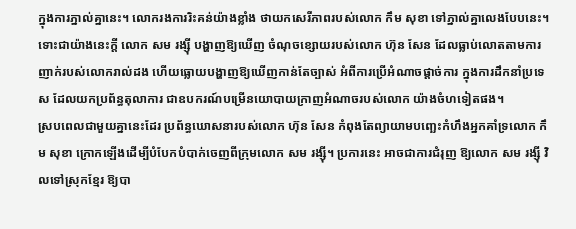ក្នុងការភ្នាល់គ្នានេះ។ លោករងការរិះគន់យ៉ាងខ្លាំង ថាយកសេរីភាពរបស់លោក កឹម សុខា ទៅភ្នាល់គ្នាលេងបែបនេះ។ ទោះជាយ៉ាងនេះក្តី លោក សម រង្ស៊ី បង្ហាញឱ្យឃើញ ចំណុចខ្សោយរបស់លោក ហ៊ុន សែន ដែលធ្លាប់លោតតាមការញាក់របស់លោករាល់ដង ហើយធ្លោយបង្ហាញឱ្យឃើញកាន់តែច្បាស់ អំពីការប្រើអំណាចផ្ដាច់ការ ក្នុងការដឹកនាំប្រទេស ដែលយកប្រព័ន្ធតុលាការ ជាឧបករណ៍បម្រើនយោបាយក្រាញអំណាចរបស់លោក យ៉ាងចំហទៀតផង។
ស្របពេលជាមួយគ្នានេះដែរ ប្រព័ន្ធឃោសនារបស់លោក ហ៊ុន សែន កំពុងតែព្យាយាមបញ្ឆេះកំហឹងអ្នកគាំទ្រលោក កឹម សុខា ក្រោកឡើងដើម្បីបំបែកបំបាក់ចេញពីក្រុមលោក សម រង្ស៊ី។ ប្រការនេះ អាចជាការជំរុញ ឱ្យលោក សម រង្ស៊ី វិលទៅស្រុកខ្មែរ ឱ្យបា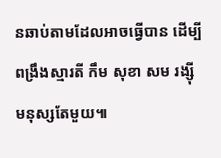នឆាប់តាមដែលអាចធ្វើបាន ដើម្បីពង្រឹងស្មារតី កឹម សុខា សម រង្ស៊ី មនុស្សតែមួយ៕